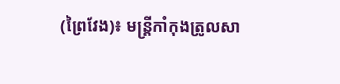(ព្រៃវែង)៖ មន្រ្តីកាំកុងត្រូលសា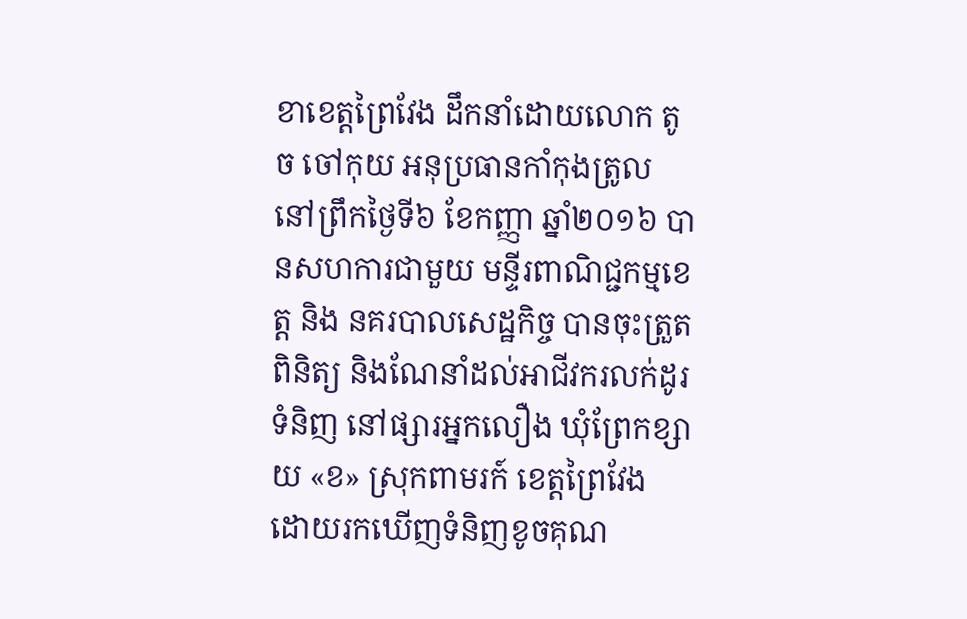ខាខេត្តព្រៃវែង ដឹកនាំដោយលោក តូច ចៅកុយ អនុប្រធានកាំកុងត្រូល នៅព្រឹកថ្ងៃទី៦ ខែកញ្ញា ឆ្នាំ២០១៦ បានសហការជាមួយ មន្ទីរពាណិជ្ជកម្មខេត្ត និង នគរបាលសេដ្ឋកិច្ច បានចុះត្រួតពិនិត្យ និងណែនាំដល់អាជីវករលក់ដូរទំនិញ នៅផ្សារអ្នកលឿង ឃុំព្រែកខ្សាយ «ខ» ស្រុកពាមរក៍ ខេត្តព្រៃវែង ដោយរកឃើញទំនិញខូចគុណ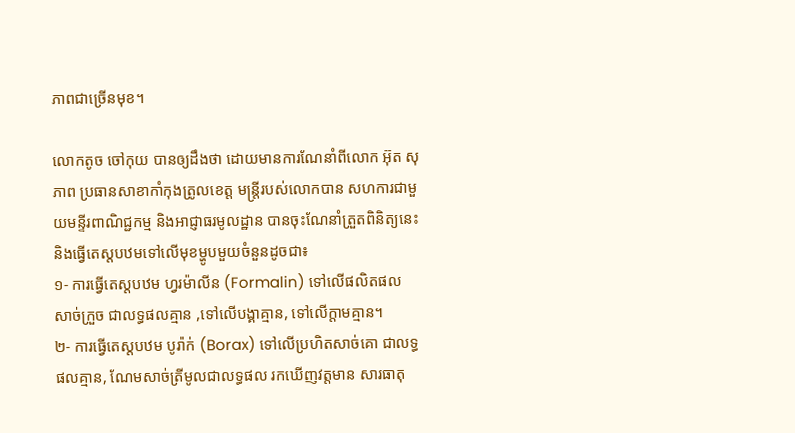ភាពជាច្រើនមុខ។

លោកតូច ចៅកុយ បានឲ្យដឹងថា ដោយមានការណែនាំពីលោក អ៊ុត សុភាព ប្រធានសាខាកាំកុងត្រូលខេត្ត មន្រ្តីរបស់លោកបាន សហការជាមួយមន្ទីរពាណិជ្ជកម្ម និងអាជ្ញាធរមូលដ្ឋាន បានចុះណែនាំត្រួតពិនិត្យនេះ និងធ្វើតេស្តបឋមទៅលើមុខម្ហូបមួយចំនួនដូចជា៖
១- ការធ្វើតេស្តបឋម ហ្វរម៉ាលីន (Formalin) ទៅលើផលិតផល សាច់ក្រួច ជាលទ្ធផលគ្មាន ,ទៅលើបង្គាគ្មាន, ទៅលើក្តាមគ្មាន។
២- ការធ្វើតេស្តបឋម បូរ៉ាក់ (Borax) ទៅលើប្រហិតសាច់គោ ជាលទ្ធផលគ្មាន, ណែមសាច់ត្រីមូលជាលទ្ធផល រកឃើញវត្តមាន សារធាតុ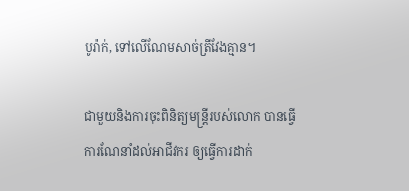បូរ៉ាក់, ទៅលើណែមសាច់ត្រីវែងគ្មាន។

ជាមួយនិងការចុះពិនិត្យមន្រ្តីរបស់លោក បានធ្វើការណែនាំដល់អាជីវករ ឲ្យធ្វើការដាក់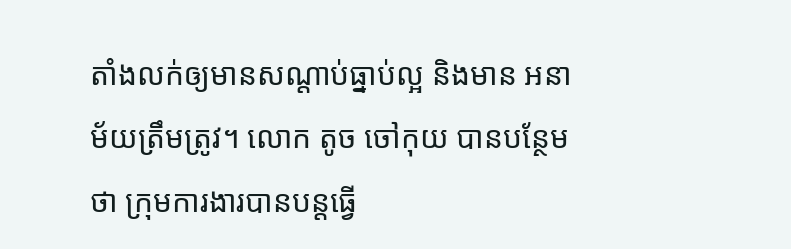តាំងលក់ឲ្យមានសណ្តាប់ធ្នាប់ល្អ និងមាន អនាម័យត្រឹមត្រូវ។ លោក តូច ចៅកុយ បានបន្ថែមថា ក្រុមការងារបានបន្តធ្វើ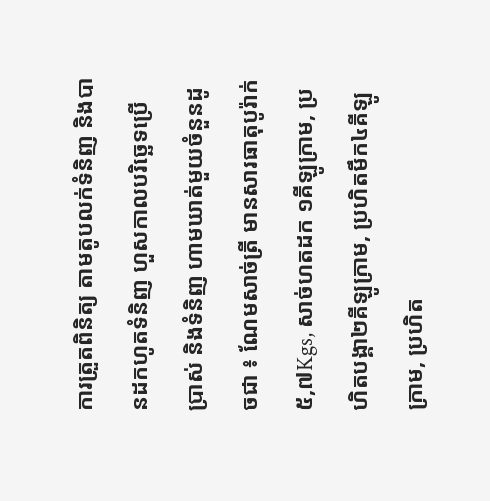ការត្រួតពិនិត្យ តាមតូបលក់ទំនិញ និងបានដកហូតទំនិញ ហួសកាលបរិច្ឆេទប្រើប្រាស់ និងទំនិញ ហាមឃាត់មួយចំនួនដូចជា ៖ ណែមសាច់ត្រី មានសារធាតុបូរ៉ាក់៥,៧Kgs, សាច់ហតដក ១គីឡូក្រាម, ប្រហិតបង្គា២គីឡូក្រាម, ប្រហិតមឹក៤គីឡូក្រាម, ប្រហិត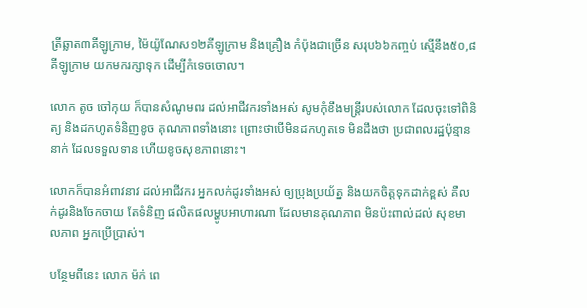ត្រីឆ្លាត៣គីឡូក្រាម, ម៉ៃយ៉ូណែស១២គីឡូក្រាម និងគ្រឿង កំប៉ុងជាច្រើន សរុប៦៦កញ្ចប់ ស្មើនឹង៥០,៨ គីឡូក្រាម យកមករក្សាទុក ដើម្បីកំទេចចោល។

លោក តូច ចៅកុយ ក៏បានសំណូមពរ ដល់អាជីវករទាំងអស់ សូមកុំខឹងមន្រ្តីរបស់លោក ដែលចុះទៅពិនិត្យ និងដកហូតទំនិញខូច គុណភាពទាំងនោះ ព្រោះថាបើមិនដកហូតទេ មិនដឹងថា ប្រជាពលរដ្ឋប៉ុន្មាននាក់ ដែលទទួលទាន ហើយខូចសុខភាពនោះ។

លោកក៏បានអំពាវនាវ ដល់អាជីវករ អ្នកលក់ដូរទាំងអស់ ឲ្យប្រុងប្រយ័ត្ន និងយកចិត្តទុកដាក់ខ្ពស់ គឺលក់ដូរនិងចែកចាយ តែទំនិញ ផលិតផលម្ហូបអាហារណា ដែលមានគុណភាព មិនប៉ះពាល់ដល់ សុខមាលភាព អ្នកប្រើប្រាស់។

បន្ថែមពីនេះ លោក ម៉ក់ ពេ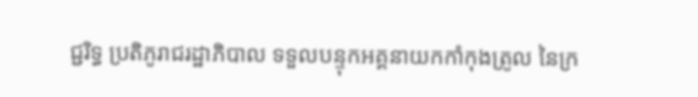ជ្ជរិទ្ធ ប្រតិភូរាជរដ្ឋាភិបាល ទទួលបន្ទុកអគ្គនាយកកាំកុងត្រូល នៃក្រ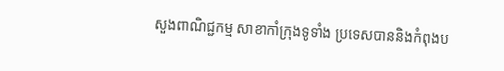សួងពាណិជ្ជកម្ម សាខាកាំក្រុងទូទាំង ប្រទេសបាននិងកំពុងប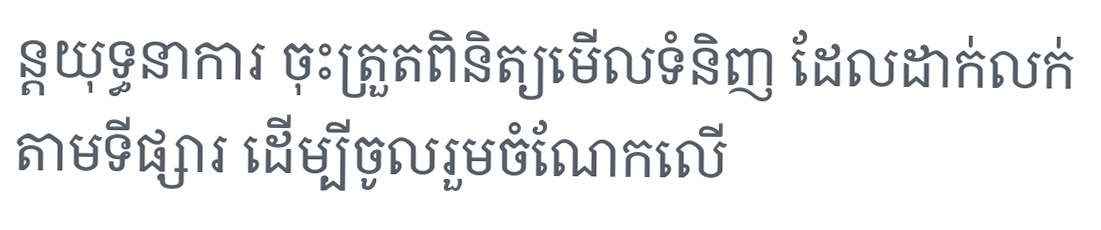ន្តយុទ្ធនាការ ចុះត្រួតពិនិត្យមើលទំនិញ ដែលដាក់លក់តាមទីផ្សារ ដើម្បីចូលរួមចំណែកលើ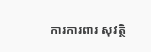ការការពារ សុវត្ថិ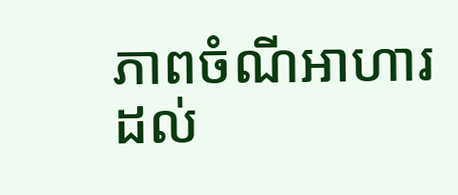ភាពចំណីអាហារ ដល់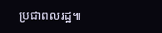ប្រជាពលរដ្ឋ៕